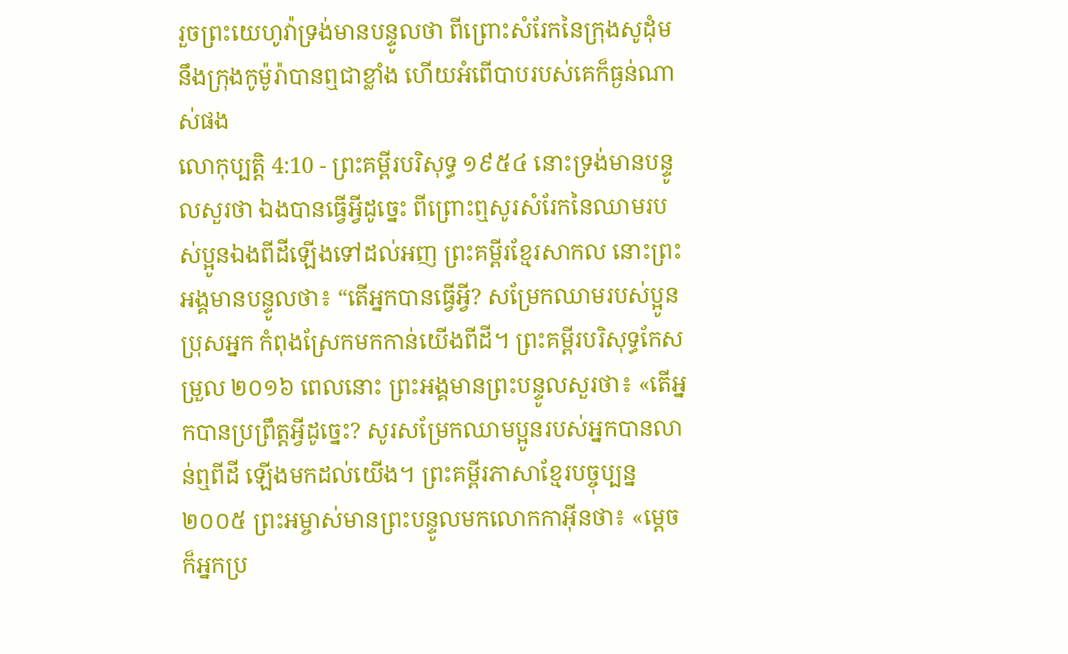រួចព្រះយេហូវ៉ាទ្រង់មានបន្ទូលថា ពីព្រោះសំរែកនៃក្រុងសូដុំម នឹងក្រុងកូម៉ូរ៉ាបានឮជាខ្លាំង ហើយអំពើបាបរបស់គេក៏ធ្ងន់ណាស់ផង
លោកុប្បត្តិ 4:10 - ព្រះគម្ពីរបរិសុទ្ធ ១៩៥៤ នោះទ្រង់មានបន្ទូលសួរថា ឯងបានធ្វើអ្វីដូច្នេះ ពីព្រោះឮសូរសំរែកនៃឈាមរបស់ប្អូនឯងពីដីឡើងទៅដល់អញ ព្រះគម្ពីរខ្មែរសាកល នោះព្រះអង្គមានបន្ទូលថា៖ “តើអ្នកបានធ្វើអ្វី? សម្រែកឈាមរបស់ប្អូនប្រុសអ្នក កំពុងស្រែកមកកាន់យើងពីដី។ ព្រះគម្ពីរបរិសុទ្ធកែសម្រួល ២០១៦ ពេលនោះ ព្រះអង្គមានព្រះបន្ទូលសួរថា៖ «តើអ្នកបានប្រព្រឹត្តអ្វីដូច្នេះ? សូរសម្រែកឈាមប្អូនរបស់អ្នកបានលាន់ឮពីដី ឡើងមកដល់យើង។ ព្រះគម្ពីរភាសាខ្មែរបច្ចុប្បន្ន ២០០៥ ព្រះអម្ចាស់មានព្រះបន្ទូលមកលោកកាអ៊ីនថា៖ «ម្ដេចក៏អ្នកប្រ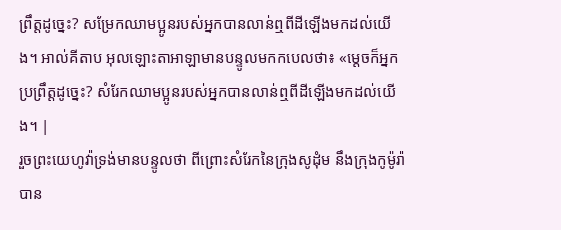ព្រឹត្តដូច្នេះ? សម្រែកឈាមប្អូនរបស់អ្នកបានលាន់ឮពីដីឡើងមកដល់យើង។ អាល់គីតាប អុលឡោះតាអាឡាមានបន្ទូលមកកបេលថា៖ «ម្តេចក៏អ្នកប្រព្រឹត្តដូច្នេះ? សំរែកឈាមប្អូនរបស់អ្នកបានលាន់ឮពីដីឡើងមកដល់យើង។ |
រួចព្រះយេហូវ៉ាទ្រង់មានបន្ទូលថា ពីព្រោះសំរែកនៃក្រុងសូដុំម នឹងក្រុងកូម៉ូរ៉ាបាន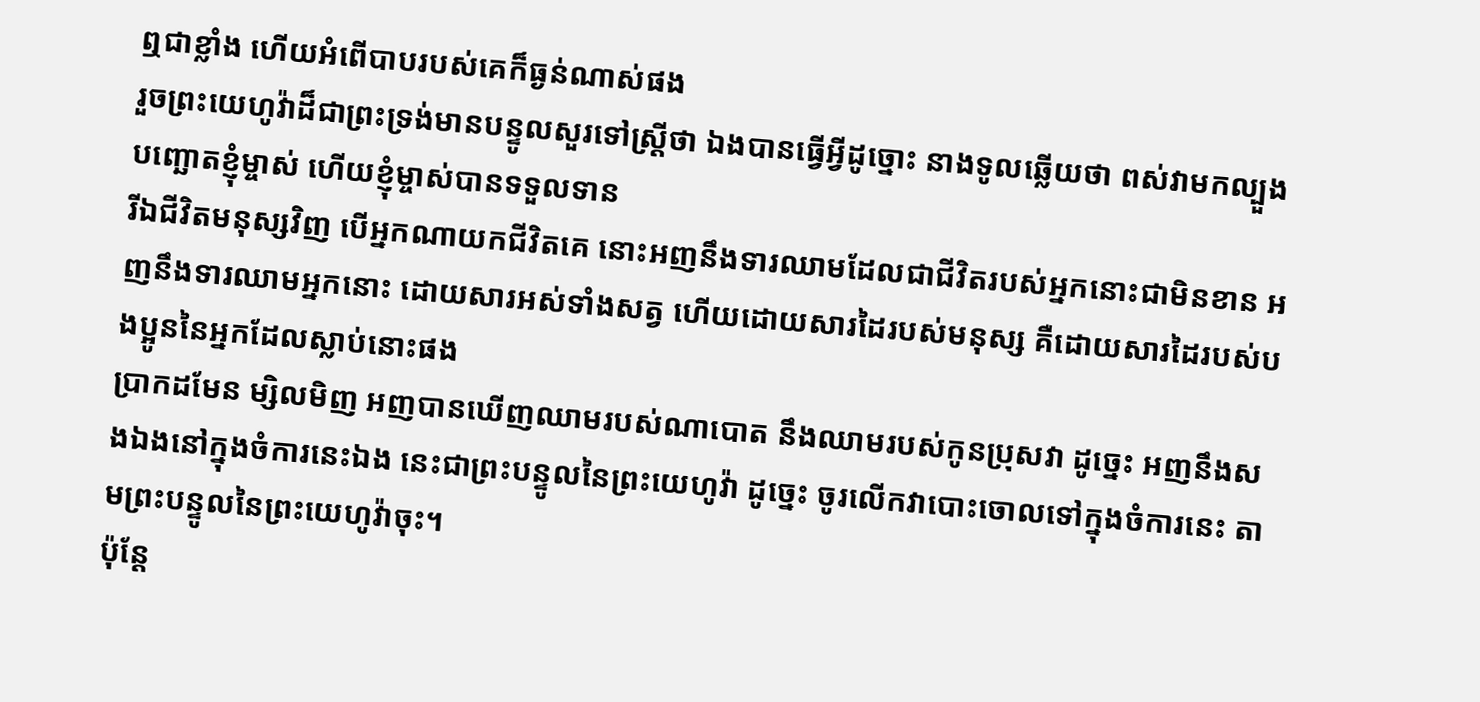ឮជាខ្លាំង ហើយអំពើបាបរបស់គេក៏ធ្ងន់ណាស់ផង
រួចព្រះយេហូវ៉ាដ៏ជាព្រះទ្រង់មានបន្ទូលសួរទៅស្ត្រីថា ឯងបានធ្វើអ្វីដូច្នោះ នាងទូលឆ្លើយថា ពស់វាមកល្បួងបញ្ឆោតខ្ញុំម្ចាស់ ហើយខ្ញុំម្ចាស់បានទទួលទាន
រីឯជីវិតមនុស្សវិញ បើអ្នកណាយកជីវិតគេ នោះអញនឹងទារឈាមដែលជាជីវិតរបស់អ្នកនោះជាមិនខាន អញនឹងទារឈាមអ្នកនោះ ដោយសារអស់ទាំងសត្វ ហើយដោយសារដៃរបស់មនុស្ស គឺដោយសារដៃរបស់បងប្អូននៃអ្នកដែលស្លាប់នោះផង
ប្រាកដមែន ម្សិលមិញ អញបានឃើញឈាមរបស់ណាបោត នឹងឈាមរបស់កូនប្រុសវា ដូច្នេះ អញនឹងសងឯងនៅក្នុងចំការនេះឯង នេះជាព្រះបន្ទូលនៃព្រះយេហូវ៉ា ដូច្នេះ ចូរលើកវាបោះចោលទៅក្នុងចំការនេះ តាមព្រះបន្ទូលនៃព្រះយេហូវ៉ាចុះ។
ប៉ុន្តែ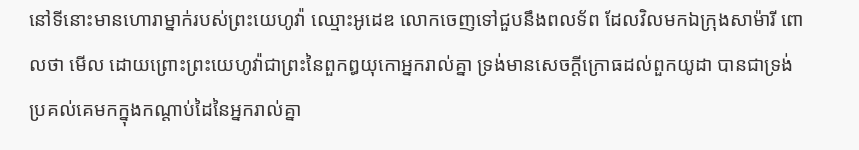នៅទីនោះមានហោរាម្នាក់របស់ព្រះយេហូវ៉ា ឈ្មោះអូដេឌ លោកចេញទៅជួបនឹងពលទ័ព ដែលវិលមកឯក្រុងសាម៉ារី ពោលថា មើល ដោយព្រោះព្រះយេហូវ៉ាជាព្រះនៃពួកឰយុកោអ្នករាល់គ្នា ទ្រង់មានសេចក្ដីក្រោធដល់ពួកយូដា បានជាទ្រង់ប្រគល់គេមកក្នុងកណ្តាប់ដៃនៃអ្នករាល់គ្នា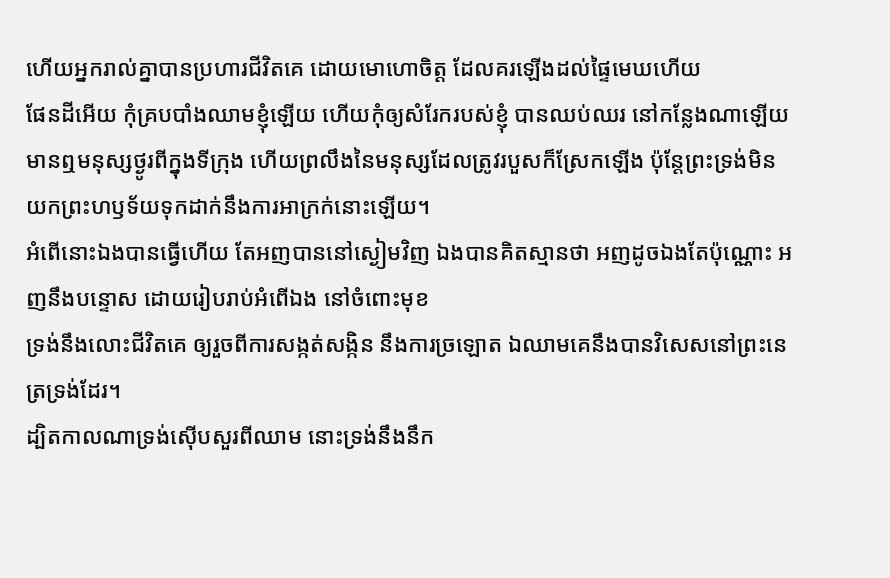ហើយអ្នករាល់គ្នាបានប្រហារជីវិតគេ ដោយមោហោចិត្ត ដែលគរឡើងដល់ផ្ទៃមេឃហើយ
ផែនដីអើយ កុំគ្របបាំងឈាមខ្ញុំឡើយ ហើយកុំឲ្យសំរែករបស់ខ្ញុំ បានឈប់ឈរ នៅកន្លែងណាឡើយ
មានឮមនុស្សថ្ងូរពីក្នុងទីក្រុង ហើយព្រលឹងនៃមនុស្សដែលត្រូវរបួសក៏ស្រែកឡើង ប៉ុន្តែព្រះទ្រង់មិនយកព្រះហឫទ័យទុកដាក់នឹងការអាក្រក់នោះឡើយ។
អំពើនោះឯងបានធ្វើហើយ តែអញបាននៅស្ងៀមវិញ ឯងបានគិតស្មានថា អញដូចឯងតែប៉ុណ្ណោះ អញនឹងបន្ទោស ដោយរៀបរាប់អំពើឯង នៅចំពោះមុខ
ទ្រង់នឹងលោះជីវិតគេ ឲ្យរួចពីការសង្កត់សង្កិន នឹងការច្រឡោត ឯឈាមគេនឹងបានវិសេសនៅព្រះនេត្រទ្រង់ដែរ។
ដ្បិតកាលណាទ្រង់ស៊ើបសួរពីឈាម នោះទ្រង់នឹងនឹក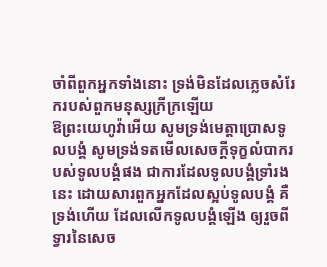ចាំពីពួកអ្នកទាំងនោះ ទ្រង់មិនដែលភ្លេចសំរែករបស់ពួកមនុស្សក្រីក្រឡើយ
ឱព្រះយេហូវ៉ាអើយ សូមទ្រង់មេត្តាប្រោសទូលបង្គំ សូមទ្រង់ទតមើលសេចក្ដីទុក្ខលំបាករបស់ទូលបង្គំផង ជាការដែលទូលបង្គំទ្រាំរងនេះ ដោយសារពួកអ្នកដែលស្អប់ទូលបង្គំ គឺទ្រង់ហើយ ដែលលើកទូលបង្គំឡើង ឲ្យរួចពីទ្វារនៃសេច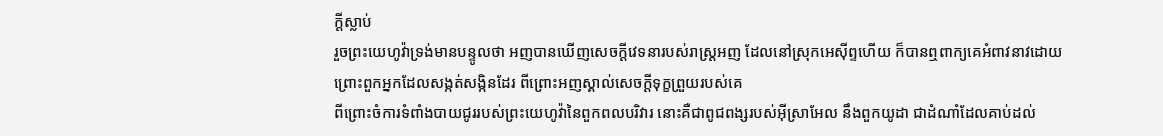ក្ដីស្លាប់
រួចព្រះយេហូវ៉ាទ្រង់មានបន្ទូលថា អញបានឃើញសេចក្ដីវេទនារបស់រាស្ត្រអញ ដែលនៅស្រុកអេស៊ីព្ទហើយ ក៏បានឮពាក្យគេអំពាវនាវដោយព្រោះពួកអ្នកដែលសង្កត់សង្កិនដែរ ពីព្រោះអញស្គាល់សេចក្ដីទុក្ខព្រួយរបស់គេ
ពីព្រោះចំការទំពាំងបាយជូររបស់ព្រះយេហូវ៉ានៃពួកពលបរិវារ នោះគឺជាពូជពង្សរបស់អ៊ីស្រាអែល នឹងពួកយូដា ជាដំណាំដែលគាប់ដល់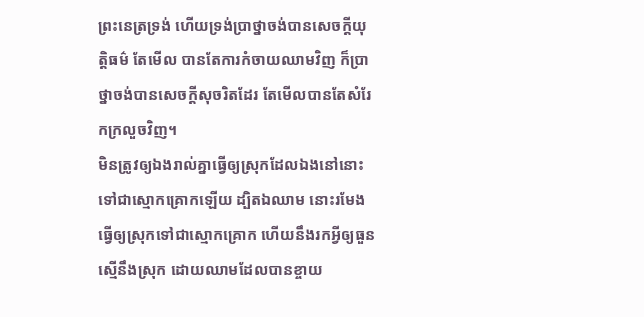ព្រះនេត្រទ្រង់ ហើយទ្រង់ប្រាថ្នាចង់បានសេចក្ដីយុត្តិធម៌ តែមើល បានតែការកំចាយឈាមវិញ ក៏ប្រាថ្នាចង់បានសេចក្ដីសុចរិតដែរ តែមើលបានតែសំរែកក្រលួចវិញ។
មិនត្រូវឲ្យឯងរាល់គ្នាធ្វើឲ្យស្រុកដែលឯងនៅនោះ ទៅជាស្មោកគ្រោកឡើយ ដ្បិតឯឈាម នោះរមែងធ្វើឲ្យស្រុកទៅជាស្មោកគ្រោក ហើយនឹងរកអ្វីឲ្យធួនស្មើនឹងស្រុក ដោយឈាមដែលបានខ្ចាយ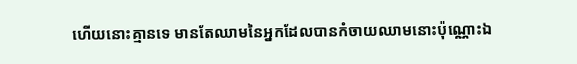ហើយនោះគ្មានទេ មានតែឈាមនៃអ្នកដែលបានកំចាយឈាមនោះប៉ុណ្ណោះឯ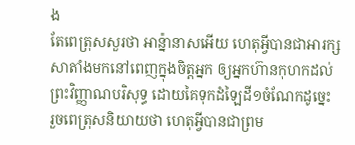ង
តែពេត្រុសសួរថា អាន៉្នានាសអើយ ហេតុអ្វីបានជាអារក្សសាតាំងមកនៅពេញក្នុងចិត្តអ្នក ឲ្យអ្នកហ៊ានកុហកដល់ព្រះវិញ្ញាណបរិសុទ្ធ ដោយគៃទុកដំឡៃដី១ចំណែកដូច្នេះ
រួចពេត្រុសនិយាយថា ហេតុអ្វីបានជាព្រម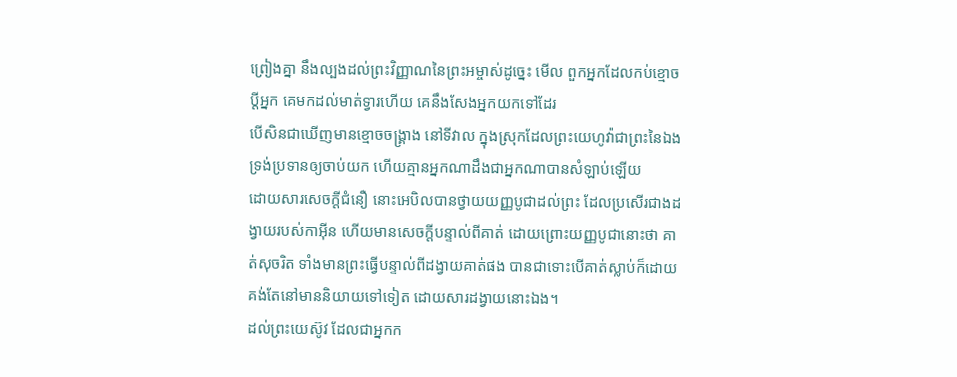ព្រៀងគ្នា នឹងល្បងដល់ព្រះវិញ្ញាណនៃព្រះអម្ចាស់ដូច្នេះ មើល ពួកអ្នកដែលកប់ខ្មោចប្ដីអ្នក គេមកដល់មាត់ទ្វារហើយ គេនឹងសែងអ្នកយកទៅដែរ
បើសិនជាឃើញមានខ្មោចចង្គ្រាង នៅទីវាល ក្នុងស្រុកដែលព្រះយេហូវ៉ាជាព្រះនៃឯង ទ្រង់ប្រទានឲ្យចាប់យក ហើយគ្មានអ្នកណាដឹងជាអ្នកណាបានសំឡាប់ឡើយ
ដោយសារសេចក្ដីជំនឿ នោះអេបិលបានថ្វាយយញ្ញបូជាដល់ព្រះ ដែលប្រសើរជាងដង្វាយរបស់កាអ៊ីន ហើយមានសេចក្ដីបន្ទាល់ពីគាត់ ដោយព្រោះយញ្ញបូជានោះថា គាត់សុចរិត ទាំងមានព្រះធ្វើបន្ទាល់ពីដង្វាយគាត់ផង បានជាទោះបើគាត់ស្លាប់ក៏ដោយ គង់តែនៅមាននិយាយទៅទៀត ដោយសារដង្វាយនោះឯង។
ដល់ព្រះយេស៊ូវ ដែលជាអ្នកក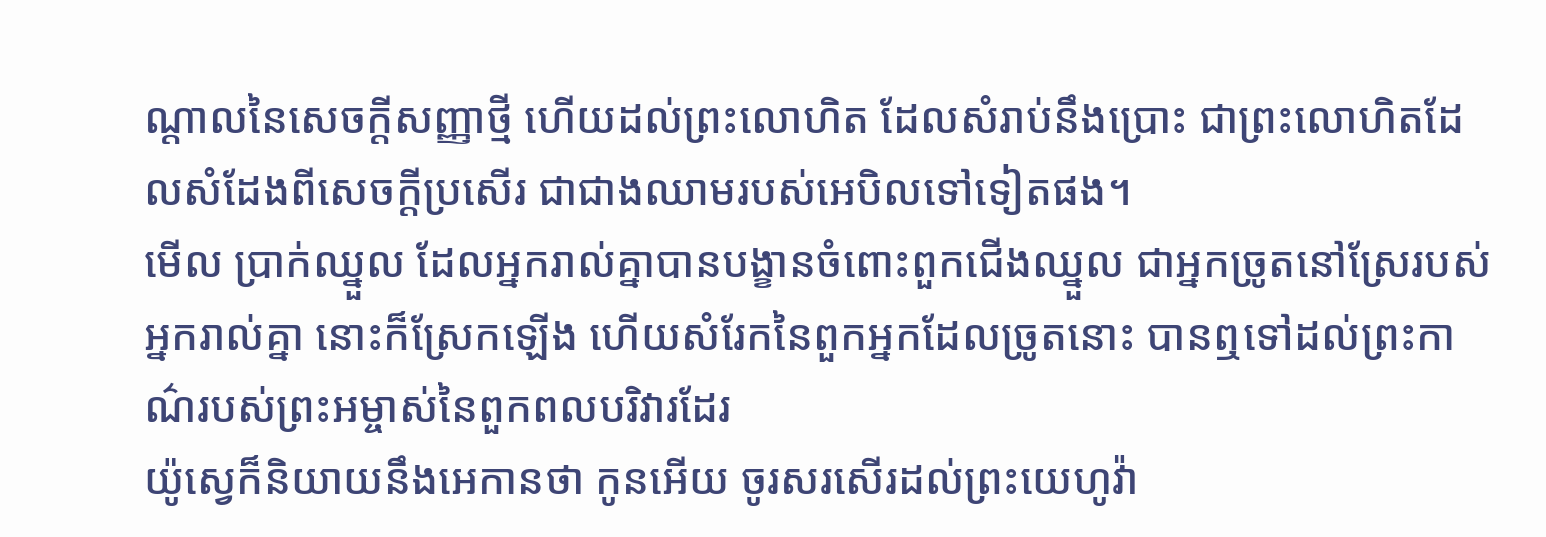ណ្តាលនៃសេចក្ដីសញ្ញាថ្មី ហើយដល់ព្រះលោហិត ដែលសំរាប់នឹងប្រោះ ជាព្រះលោហិតដែលសំដែងពីសេចក្ដីប្រសើរ ជាជាងឈាមរបស់អេបិលទៅទៀតផង។
មើល ប្រាក់ឈ្នួល ដែលអ្នករាល់គ្នាបានបង្ខានចំពោះពួកជើងឈ្នួល ជាអ្នកច្រូតនៅស្រែរបស់អ្នករាល់គ្នា នោះក៏ស្រែកឡើង ហើយសំរែកនៃពួកអ្នកដែលច្រូតនោះ បានឮទៅដល់ព្រះកាណ៌របស់ព្រះអម្ចាស់នៃពួកពលបរិវារដែរ
យ៉ូស្វេក៏និយាយនឹងអេកានថា កូនអើយ ចូរសរសើរដល់ព្រះយេហូវ៉ា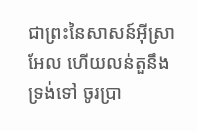ជាព្រះនៃសាសន៍អ៊ីស្រាអែល ហើយលន់តួនឹងទ្រង់ទៅ ចូរប្រា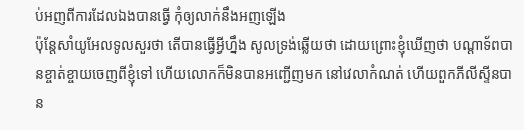ប់អញពីការដែលឯងបានធ្វើ កុំឲ្យលាក់នឹងអញឡើង
ប៉ុន្តែសាំយូអែលទូលសួរថា តើបានធ្វើអ្វីហ្នឹង សូលទ្រង់ឆ្លើយថា ដោយព្រោះខ្ញុំឃើញថា បណ្តាទ័ពបានខ្ចាត់ខ្ចាយចេញពីខ្ញុំទៅ ហើយលោកក៏មិនបានអញ្ជើញមក នៅវេលាកំណត់ ហើយពួកភីលីស្ទីនបាន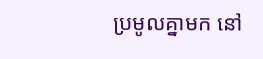ប្រមូលគ្នាមក នៅ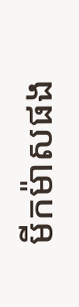មីកម៉ាសផង